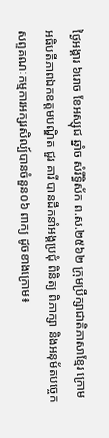ថ្ងៃអង្គារ ៦រោច ខែអស្សុជ ឆ្នាំច សំរឹទ្ធិស័ក ព.ស.២៥៦២ ក្រុមប្រឹក្សាជាតិភាសាខ្មែរ ក្រោមអធិបតីភាពឯកឧត្តមបណ្ឌិត ជួរ គារី បានដឹកនាំអង្គប្រជុំ ពិនិត្យ ពិភាក្សា និងអនុម័តបច្ចេកសព្ទគណៈកម្មការអក្សរសិល្ប៍បានចំនួន០៦ ពាក្យ ដូចខាងក្រោម៖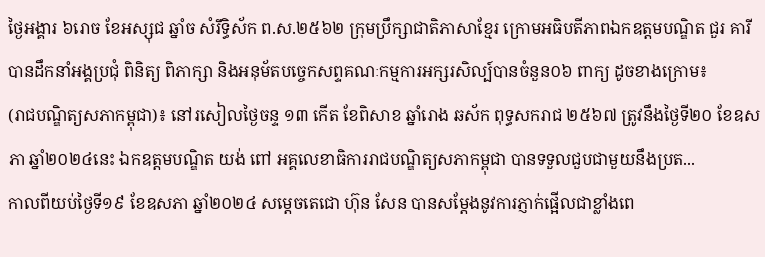ថ្ងៃអង្គារ ៦រោច ខែអស្សុជ ឆ្នាំច សំរឹទ្ធិស័ក ព.ស.២៥៦២ ក្រុមប្រឹក្សាជាតិភាសាខ្មែរ ក្រោមអធិបតីភាពឯកឧត្តមបណ្ឌិត ជួរ គារី បានដឹកនាំអង្គប្រជុំ ពិនិត្យ ពិភាក្សា និងអនុម័តបច្ចេកសព្ទគណៈកម្មការអក្សរសិល្ប៍បានចំនួន០៦ ពាក្យ ដូចខាងក្រោម៖
(រាជបណ្ឌិត្យសភាកម្ពុជា)៖ នៅរសៀលថ្ងៃចន្ទ ១៣ កើត ខែពិសាខ ឆ្នាំរោង ឆស័ក ពុទ្ធសករាជ ២៥៦៧ ត្រូវនឹងថ្ងៃទី២០ ខែឧសភា ឆ្នាំ២០២៤នេះ ឯកឧត្ដមបណ្ឌិត យង់ ពៅ អគ្គលេខាធិការរាជបណ្ឌិត្យសភាកម្ពុជា បានទទួលជួបជាមួយនឹងប្រត...
កាលពីយប់ថ្ងៃទី១៩ ខែឧសភា ឆ្នាំ២០២៤ សម្តេចតេជោ ហ៊ុន សែន បានសម្តែងនូវការភ្ញាក់ផ្អើលជាខ្លាំងពេ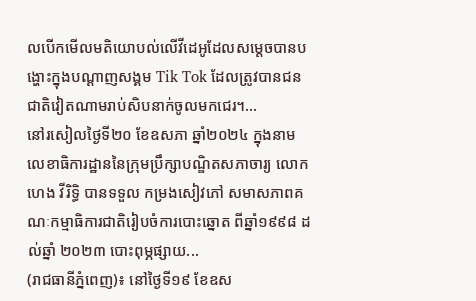លបើកមើលមតិយោបល់លើវីដេអូដែលសម្តេចបានបង្ហោះក្នុងបណ្ដាញសង្គម Tik Tok ដែលត្រូវបានជនជាតិវៀតណាមរាប់សិបនាក់ចូលមកជេរ។...
នៅរសៀលថ្ងៃទី២០ ខែឧសភា ឆ្នាំ២០២៤ ក្នុងនាមលេខាធិការដ្ឋាននៃក្រុមប្រឹក្សាបណ្ឌិតសភាចារ្យ លោក ហេង វីរិទ្ធិ បានទទួល កម្រងសៀវភៅ សមាសភាពគណៈកម្មាធិការជាតិរៀបចំការបោះឆ្នោត ពីឆ្នាំ១៩៩៨ ដល់ឆ្នាំ ២០២៣ បោះពុម្ភផ្សាយ...
(រាជធានីភ្នំពេញ)៖ នៅថ្ងៃទី១៩ ខែឧស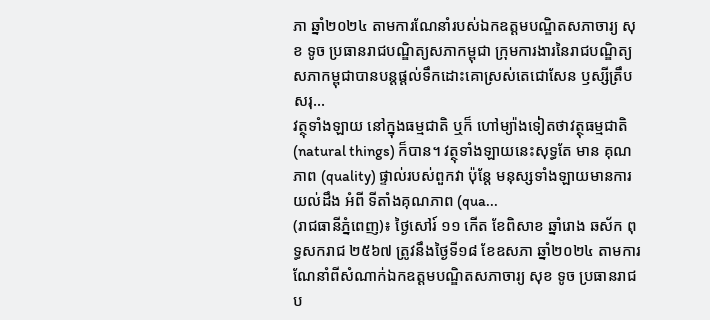ភា ឆ្នាំ២០២៤ តាមការណែនាំរបស់ឯកឧត្ដមបណ្ឌិតសភាចារ្យ សុខ ទូច ប្រធានរាជបណ្ឌិត្យសភាកម្ពុជា ក្រុមការងារនៃរាជបណ្ឌិត្យសភាកម្ពុជាបានបន្តផ្ដល់ទឹកដោះគោស្រស់តេជោសែន ឫស្សីត្រឹប សរុ...
វត្ថុទាំងឡាយ នៅក្នុងធម្មជាតិ ឬក៏ ហៅម្យ៉ាងទៀតថាវត្ថុធម្មជាតិ (natural things) ក៏បាន។ វត្ថុទាំងឡាយនេះសុទ្ធតែ មាន គុណភាព (quality) ផ្ទាល់របស់ពួកវា ប៉ុន្តែ មនុស្សទាំងឡាយមានការយល់ដឹង អំពី ទីតាំងគុណភាព (qua...
(រាជធានីភ្នំពេញ)៖ ថ្ងៃសៅរ៍ ១១ កើត ខែពិសាខ ឆ្នាំរោង ឆស័ក ពុទ្ធសករាជ ២៥៦៧ ត្រូវនឹងថ្ងៃទី១៨ ខែឧសភា ឆ្នាំ២០២៤ តាមការណែនាំពីសំណាក់ឯកឧត្ដមបណ្ឌិតសភាចារ្យ សុខ ទូច ប្រធានរាជប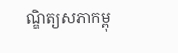ណ្ឌិត្យសភាកម្ពុ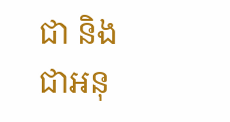ជា និងជាអនុ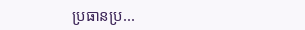ប្រធានប្រ...